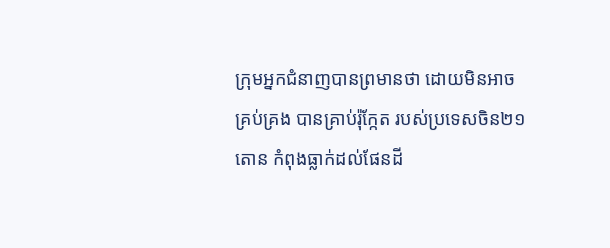ក្រុមអ្នកជំនាញបានព្រមានថា ដោយមិនអាចគ្រប់គ្រង បានគ្រាប់រ៉ុក្កែត របស់ប្រទេសចិន២១តោន កំពុងធ្លាក់ដល់ផែនដី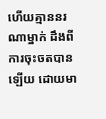ហើយគ្មាននរណាម្នាក់ ដឹងពីការចុះចតបាន ឡើយ ដោយមា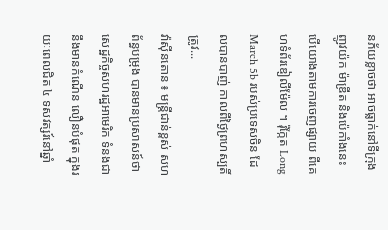នភ័យខ្លាចថា អាចធ្លាក់នៅទីក្រុងញូវយ៉ក ម៉ាឌ្រីត និងប៉េកាំងនេះ បើយោងតាមការចេញផ្សាយ ពីគេហទំព័រឌៀលីម៉ែល ។ រ៉ុក្កែត Long March 5b របស់ប្រទេសចិន ដែលបានបាញ់ កាលពីថ្ងៃព្រហស្បតិ៍ត្រូវ...
វ៉ាស៊ីនតោន ៖ មន្ត្រីជាន់ខ្ពស់ សហព័ន្ធបម្រុង បានមានប្រសាសន៍ថា សេដ្ឋកិច្ចសហរដ្ឋអាមេរិក ទំនងជានឹងមានកំណើន លឿនបំផុត ក្នុងរយៈពេលជិត ៤ ទសវត្សរ៍នៅឆ្នាំ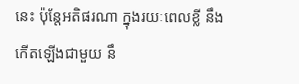នេះ ប៉ុន្តែអតិផរណា ក្នុងរយៈពេលខ្លី នឹងកើតឡើងជាមួយ នឹ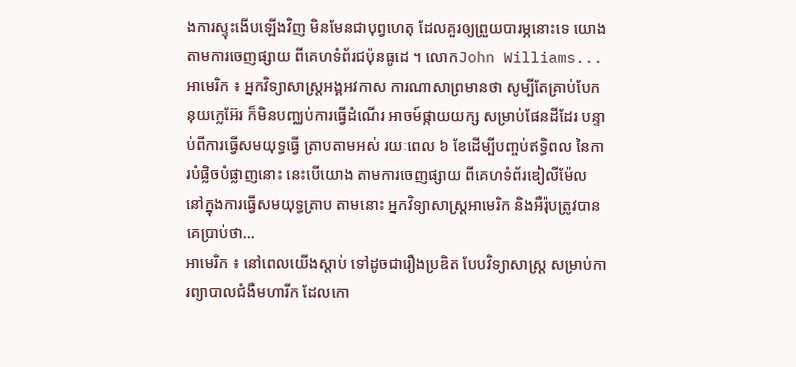ងការស្ទុះងើបឡើងវិញ មិនមែនជាបុព្វហេតុ ដែលគួរឲ្យព្រួយបារម្ភនោះទេ យោងតាមការចេញផ្សាយ ពីគេហទំព័រជប៉ុនធូដេ ។ លោកJohn Williams...
អាមេរិក ៖ អ្នកវិទ្យាសាស្ត្រអង្គអវកាស ការណាសាព្រមានថា សូម្បីតែគ្រាប់បែក នុយក្លេអ៊ែរ ក៏មិនបញ្ឈប់ការធ្វើដំណើរ អាចម៍ផ្កាយយក្ស សម្រាប់ផែនដីដែរ បន្ទាប់ពីការធ្វើសមយុទ្ធធ្វើ ត្រាបតាមអស់ រយៈពេល ៦ ខែដើម្បីបញ្ចប់ឥទ្ធិពល នៃការបំផ្លិចបំផ្លាញនោះ នេះបើយោង តាមការចេញផ្សាយ ពីគេហទំព័រឌៀលីម៉ែល នៅក្នុងការធ្វើសមយុទ្ធត្រាប តាមនោះ អ្នកវិទ្យាសាស្ត្រអាមេរិក និងអឺរ៉ុបត្រូវបានគេប្រាប់ថា...
អាមេរិក ៖ នៅពេលយើងស្តាប់ ទៅដូចជារឿងប្រឌិត បែបវិទ្យាសាស្ត្រ សម្រាប់ការព្យាបាលជំងឺមហារីក ដែលកោ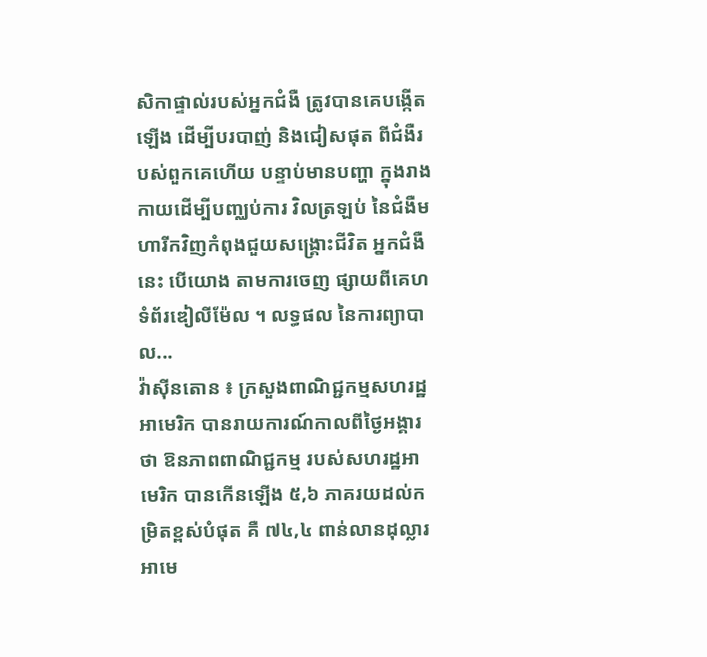សិកាផ្ទាល់របស់អ្នកជំងឺ ត្រូវបានគេបង្កើតឡើង ដើម្បីបរបាញ់ និងជៀសផុត ពីជំងឺរបស់ពួកគេហើយ បន្ទាប់មានបញ្ហា ក្នុងរាងកាយដើម្បីបញ្ឈប់ការ វិលត្រឡប់ នៃជំងឺមហារីកវិញកំពុងជួយសង្គ្រោះជីវិត អ្នកជំងឺនេះ បើយោង តាមការចេញ ផ្សាយពីគេហទំព័រឌៀលីម៉ែល ។ លទ្ធផល នៃការព្យាបាល...
វ៉ាស៊ីនតោន ៖ ក្រសួងពាណិជ្ជកម្មសហរដ្ឋអាមេរិក បានរាយការណ៍កាលពីថ្ងៃអង្គារថា ឱនភាពពាណិជ្ជកម្ម របស់សហរដ្ឋអាមេរិក បានកើនឡើង ៥,៦ ភាគរយដល់កម្រិតខ្ពស់បំផុត គឺ ៧៤,៤ ពាន់លានដុល្លារអាមេ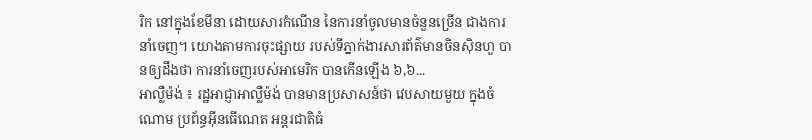រិក នៅក្នុងខែមីនា ដោយសារកំណើន នៃការនាំចូលមានចំនួនច្រើន ជាងការនាំចេញ។ យោងតាមការចុះផ្សាយ របស់ទីភ្នាក់ងារសារព័ត៌មានចិនស៊ិនហួ បានឲ្យដឹងថា ការនាំចេញរបស់អាមេរិក បានកើនឡើង ៦,៦...
អាល្លឺម៉ង់ ៖ រដ្ឋអាជ្ញាអាល្លឺម៉ង់ បានមានប្រសាសន៍ថា វេបសាយមួយ ក្នុងចំណោម ប្រព័ន្ធអ៊ីនធើណេត អន្តរជាតិធំ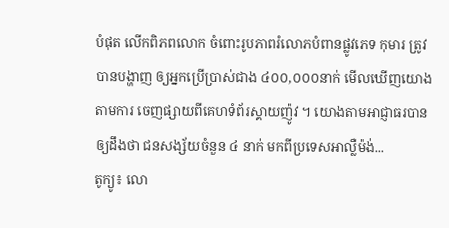បំផុត លើកពិភពលោក ចំពោះរូបភាពរំលោភបំពានផ្លូវភេទ កុមារ ត្រូវបានបង្ហាញ ឲ្យអ្នកប្រើប្រាស់ជាង ៤០០,០០០នាក់ មើលឃើញយោងតាមការ ចេញផ្សាយពីគេហទំព័រស្គាយញ៉ូវ ។ យោងតាមអាជ្ញាធរបានឲ្យដឹងថា ជនសង្ស័យចំនួន ៤ នាក់ មកពីប្រទេសអាល្លឺម៉ង់...
តូក្យូ៖ លោ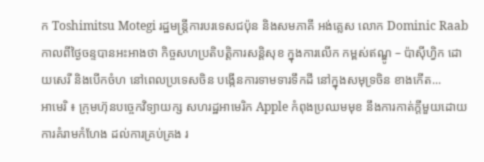ក Toshimitsu Motegi រដ្ឋមន្រ្តីការបរទេសជប៉ុន និងសមភាគី អង់គ្លេស លោក Dominic Raab កាលពីថ្ងៃចន្ទបានអះអាងថា កិច្ចសហប្រតិបត្តិការសន្តិសុខ ក្នុងការលើក កម្ពស់ឥណ្ឌូ – ប៉ាស៊ីហ្វិក ដោយសេរី និងបើកចំហ នៅពេលប្រទេសចិន បង្កើនការទាមទារទឹកដី នៅក្នុងសមុទ្រចិន ខាងកើត...
អាមេរិ ៖ ក្រុមហ៊ុនបច្ចេកវិទ្យាយក្ស សហរដ្ឋអាមេរិក Apple កំពុងប្រឈមមុខ នឹងការកាត់ក្តីមួយដោយការគំរាមកំហែង ដល់ការគ្រប់គ្រង រ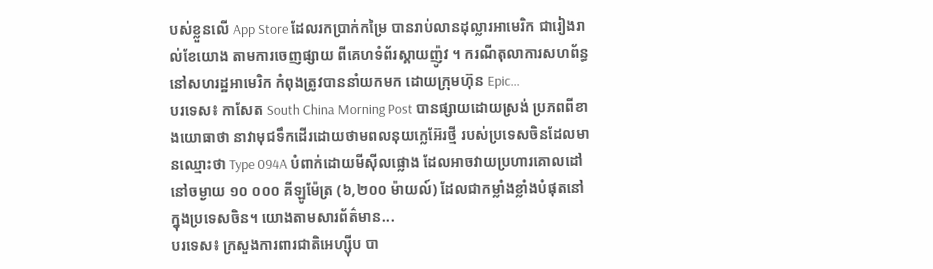បស់ខ្លួនលើ App Store ដែលរកប្រាក់កម្រៃ បានរាប់លានដុល្លារអាមេរិក ជារៀងរាល់ខែយោង តាមការចេញផ្សាយ ពីគេហទំព័រស្គាយញ៉ូវ ។ ករណីតុលាការសហព័ន្ធ នៅសហរដ្ឋអាមេរិក កំពុងត្រូវបាននាំយកមក ដោយក្រុមហ៊ុន Epic...
បរទេស៖ កាសែត South China Morning Post បានផ្សាយដោយស្រង់ ប្រភពពីខាងយោធាថា នាវាមុជទឹកដើរដោយថាមពលនុយក្លេអ៊ែរថ្មី របស់ប្រទេសចិនដែលមានឈ្មោះថា Type 094A បំពាក់ដោយមីស៊ីលផ្លោង ដែលអាចវាយប្រហារគោលដៅ នៅចម្ងាយ ១០ ០០០ គីឡូម៉ែត្រ (៦,២០០ ម៉ាយល៍) ដែលជាកម្លាំងខ្លាំងបំផុតនៅក្នុងប្រទេសចិន។ យោងតាមសារព័ត៌មាន...
បរទេស៖ ក្រសួងការពារជាតិអេហ្ស៊ីប បា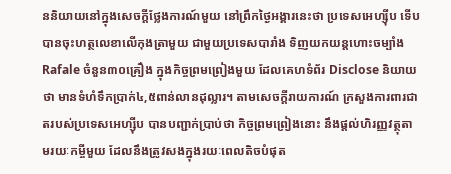ននិយាយនៅក្នុងសេចក្តីថ្លែងការណ៍មួយ នៅព្រឹកថ្ងៃអង្គារនេះថា ប្រទេសអេហ្ស៊ីប ទើបបានចុះហត្ថលេខាលើកុងត្រាមួយ ជាមួយប្រទេសបារាំង ទិញយកយន្តហោះចម្បាំង Rafale ចំនួន៣០គ្រឿង ក្នុងកិច្ចព្រមព្រៀងមួយ ដែលគេហទំព័រ Disclose និយាយថា មានទំហំទឹកប្រាក់៤,៥ពាន់លានដុល្លារ។ តាមសេចក្តីរាយការណ៍ ក្រសួងការពារជាតរបស់ប្រទេសអេហ្ស៊ីប បានបញ្ជាក់ប្រាប់ថា កិច្ចព្រមព្រៀងនោះ នឹងផ្តល់ហិរញ្ញវត្ថុតាមរយៈកម្ចីមួយ ដែលនឹងត្រូវសងក្នុងរយៈពេលតិចបំផុត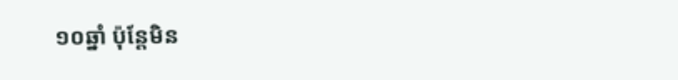១០ឆ្នាំ ប៉ុន្តែមិន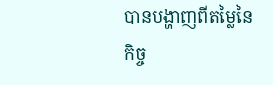បានបង្ហាញពីតម្លៃនៃកិច្ច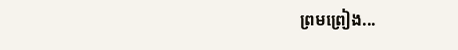ព្រមព្រៀង...